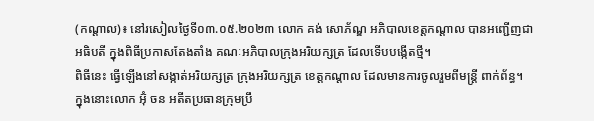(កណ្ដាល)៖ នៅរសៀលថ្ងៃទី០៣.០៥.២០២៣ លោក គង់ សោភ័ណ្ឌ អភិបាលខេត្តកណ្តាល បានអញ្ជើញជាអធិបតី ក្នុងពិធីប្រកាសតែងតាំង គណៈអភិបាលក្រុងអរិយក្សត្រ ដែលទើបបង្កើតថ្មី។
ពិធីនេះ ធ្វើឡើងនៅសង្កាត់អរិយក្សត្រ ក្រុងអរិយក្សត្រ ខេត្តកណ្ដាល ដែលមានការចូលរួមពីមន្ត្រី ពាក់ព័ន្ធ។
ក្នុងនោះលោក អ៊ុំ ចន អតីតប្រធានក្រុមប្រឹ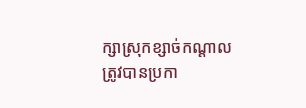ក្សាស្រុកខ្សាច់កណ្ដាល ត្រូវបានប្រកា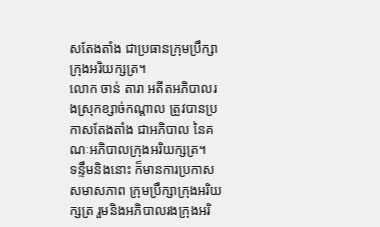សតែងតាំង ជាប្រធានក្រុមប្រឹក្សាក្រុងអរិយក្សត្រ។
លោក ចាន់ តារា អតីតអភិបាលរងស្រុកខ្សាច់កណ្ដាល ត្រូវបានប្រកាសតែងតាំង ជាអភិបាល នៃគណៈអភិបាលក្រុងអរិយក្សត្រ។
ទន្ទឹមនិងនោះ ក៏មានការប្រកាស សមាសភាព ក្រុមប្រឹក្សាក្រុងអរិយក្សត្រ រួមនិងអភិបាលរងក្រុងអរិ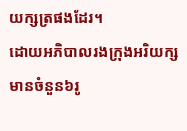យក្សត្រផងដែរ។
ដោយអភិបាលរងក្រុងអរិយក្ស មានចំនួន៦រូ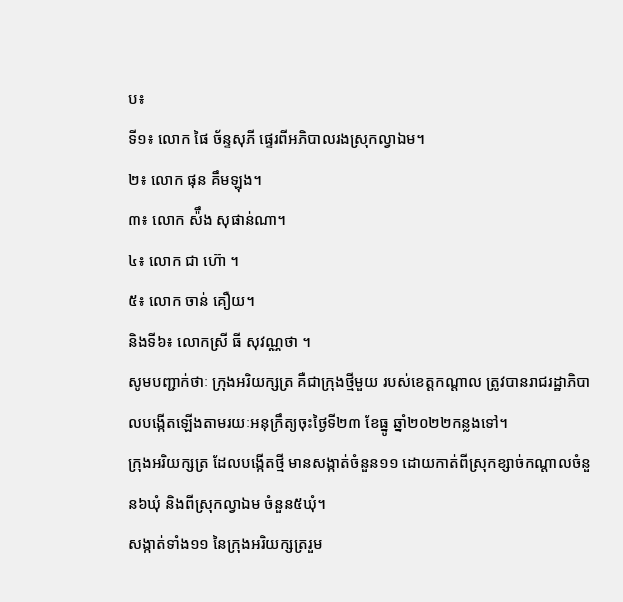ប៖
ទី១៖ លោក ផៃ ច័ន្ទសុភី ផ្ទេរពីអភិបាលរងស្រុកល្វាឯម។
២៖ លោក ផុន គឹមឡុង។
៣៖ លោក ស៉ឹង សុផាន់ណា។
៤៖ លោក ជា ហ៊ោ ។
៥៖ លោក ចាន់ គឿយ។
និងទី៦៖ លោកស្រី ធី សុវណ្ណថា ។
សូមបញ្ជាក់ថាៈ ក្រុងអរិយក្សត្រ គឺជាក្រុងថ្មីមួយ របស់ខេត្តកណ្តាល ត្រូវបានរាជរដ្ឋាភិបាលបង្កើតឡើងតាមរយៈអនុក្រឹត្យចុះថ្ងៃទី២៣ ខែធ្នូ ឆ្នាំ២០២២កន្លងទៅ។
ក្រុងអរិយក្សត្រ ដែលបង្កើតថ្មី មានសង្កាត់ចំនួន១១ ដោយកាត់ពីស្រុកខ្សាច់កណ្តាលចំនួន៦ឃុំ និងពីស្រុកល្វាឯម ចំនួន៥ឃុំ។
សង្កាត់ទាំង១១ នៃក្រុងអរិយក្សត្ររួម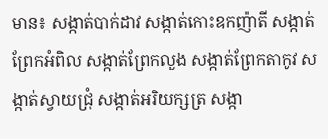មាន៖ សង្កាត់បាក់ដាវ សង្កាត់កោះឧកញ៉ាតី សង្កាត់ព្រែកអំពិល សង្កាត់ព្រែកលួង សង្កាត់ព្រែកតាកូវ សង្កាត់ស្វាយជ្រុំ សង្កាត់អរិយក្សត្រ សង្កា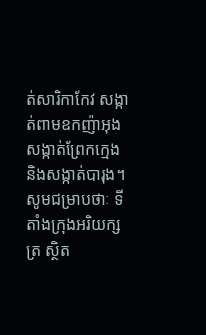ត់សារិកាកែវ សង្កាត់ពាមឧកញ៉ាអុង សង្កាត់ព្រែកក្មេង និងសង្កាត់បារុង។
សូមជម្រាបថាៈ ទីតាំងក្រុងអរិយក្សត្រ ស្ថិត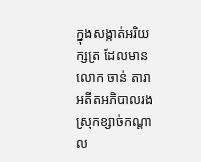ក្នុងសង្កាត់អរិយក្សត្រ ដែលមានលោក ចាន់ តារា អតីតអភិបាលរងស្រុកខ្សាច់កណ្ដាល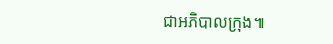ជាអភិបាលក្រុង៕